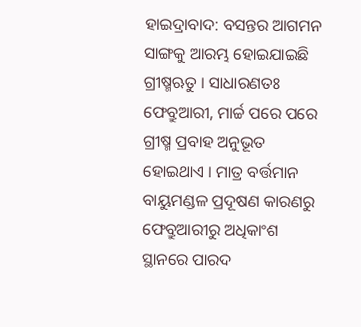ହାଇଦ୍ରାବାଦ: ବସନ୍ତର ଆଗମନ ସାଙ୍ଗକୁ ଆରମ୍ଭ ହୋଇଯାଇଛି ଗ୍ରୀଷ୍ମଋତୁ । ସାଧାରଣତଃ ଫେବ୍ରୁଆରୀ, ମାର୍ଚ୍ଚ ପରେ ପରେ ଗ୍ରୀଷ୍ମ ପ୍ରବାହ ଅନୁଭୂତ ହୋଇଥାଏ । ମାତ୍ର ବର୍ତ୍ତମାନ ବାୟୁମଣ୍ଡଳ ପ୍ରଦୂଷଣ କାରଣରୁ ଫେବ୍ରୁଆରୀରୁ ଅଧିକାଂଶ ସ୍ଥାନରେ ପାରଦ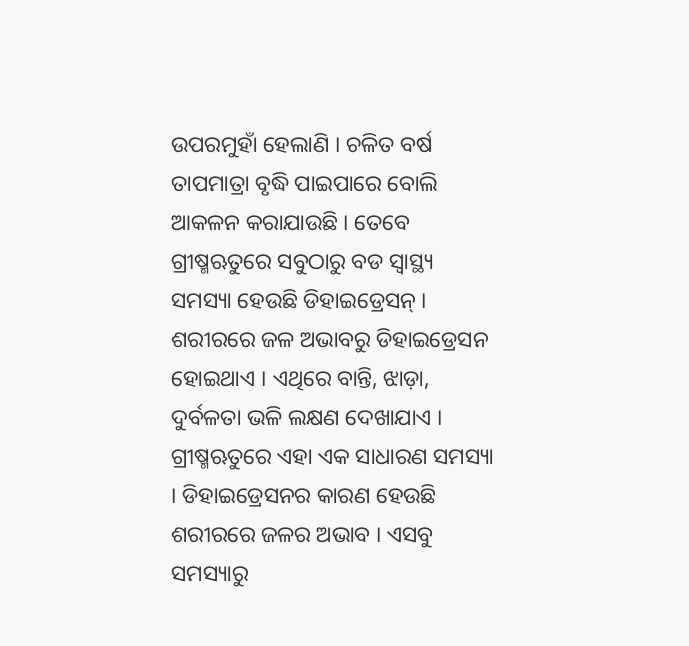ଉପରମୁହାଁ ହେଲାଣି । ଚଳିତ ବର୍ଷ ତାପମାତ୍ରା ବୃଦ୍ଧି ପାଇପାରେ ବୋଲି ଆକଳନ କରାଯାଉଛି । ତେବେ ଗ୍ରୀଷ୍ମଋତୁରେ ସବୁଠାରୁ ବଡ ସ୍ବାସ୍ଥ୍ୟ ସମସ୍ୟା ହେଉଛି ଡିହାଇଡ୍ରେସନ୍ ।
ଶରୀରରେ ଜଳ ଅଭାବରୁ ଡିହାଇଡ୍ରେସନ ହୋଇଥାଏ । ଏଥିରେ ବାନ୍ତି, ଝାଡ଼ା, ଦୁର୍ବଳତା ଭଳି ଲକ୍ଷଣ ଦେଖାଯାଏ । ଗ୍ରୀଷ୍ମଋତୁରେ ଏହା ଏକ ସାଧାରଣ ସମସ୍ୟା । ଡିହାଇଡ୍ରେସନର କାରଣ ହେଉଛି ଶରୀରରେ ଜଳର ଅଭାବ । ଏସବୁ ସମସ୍ୟାରୁ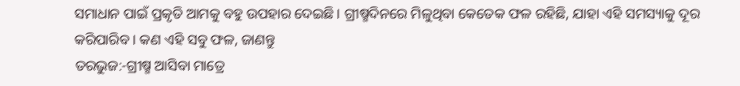ସମାଧାନ ପାଇଁ ପ୍ରକୃତି ଆମକୁ ବହୁ ଉପହାର ଦେଇଛି । ଗ୍ରୀଷ୍ମଦିନରେ ମିଳୁଥିବା କେତେକ ଫଳ ରହିଛି, ଯାହା ଏହି ସମସ୍ୟାକୁ ଦୂର କରିପାରିବ । କଣ ଏହି ସବୁ ଫଳ, ଜାଣନ୍ତୁ
ତରଭୁଜ:-ଗ୍ରୀଷ୍ମ ଆସିବା ମାତ୍ରେ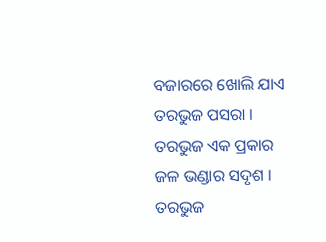ବଜାରରେ ଖୋଲି ଯାଏ ତରଭୁଜ ପସରା । ତରଭୁଜ ଏକ ପ୍ରକାର ଜଳ ଭଣ୍ଡାର ସଦୃଶ । ତରଭୁଜ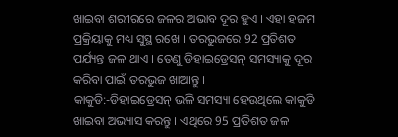ଖାଇବା ଶରୀରରେ ଜଳର ଅଭାବ ଦୂର ହୁଏ । ଏହା ହଜମ ପ୍ରକ୍ରିୟାକୁ ମଧ୍ୟ ସୁସ୍ଥ ରଖେ । ତରଭୁଜରେ 92 ପ୍ରତିଶତ ପର୍ଯ୍ୟନ୍ତ ଜଳ ଥାଏ । ତେଣୁ ଡିହାଇଡ୍ରେସନ୍ ସମସ୍ୟାକୁ ଦୂର କରିବା ପାଇଁ ତରଭୁଜ ଖାଆନ୍ତୁ ।
କାକୁଡି:-ଡିହାଇଡ୍ରେସନ୍ ଭଳି ସମସ୍ୟା ହେଉଥିଲେ କାକୁଡି ଖାଇବା ଅଭ୍ୟାସ କରନ୍ତୁ । ଏଥିରେ 95 ପ୍ରତିଶତ ଜଳ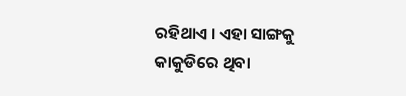ରହିଥାଏ । ଏହା ସାଙ୍ଗକୁ କାକୁଡିରେ ଥିବା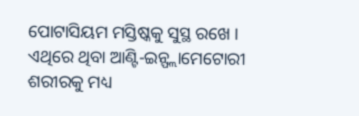ପୋଟାସିୟମ ମସ୍ତିଷ୍କକୁ ସୁସ୍ଥ ରଖେ । ଏଥିରେ ଥିବା ଆଣ୍ଟି-ଇନ୍ଫ୍ଲାମେଟୋରୀ ଶରୀରକୁ ମଧ୍ୟ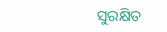ସୁରକ୍ଷିତ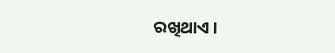ରଖିଥାଏ ।